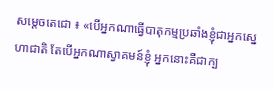សម្តេចតេជោ ៖ «បើអ្នកណាធ្វើបាតុកម្មប្រឆាំងខ្ញុំជាអ្នកស្នេហាជាតិ តែបើអ្នកណាស្វាគមន៍ខ្ញុំ អ្នកនោះគឺជាក្ប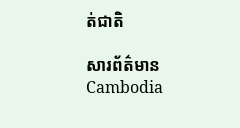ត់ជាតិ

សារព័ត៌មាន Cambodia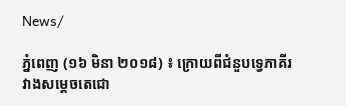News/

ភ្នំពេញ (១៦ មិនា ២០១៨) ៖ ក្រោយពីជំនួបទ្វេភាគីរវាងសម្តេចតេជោ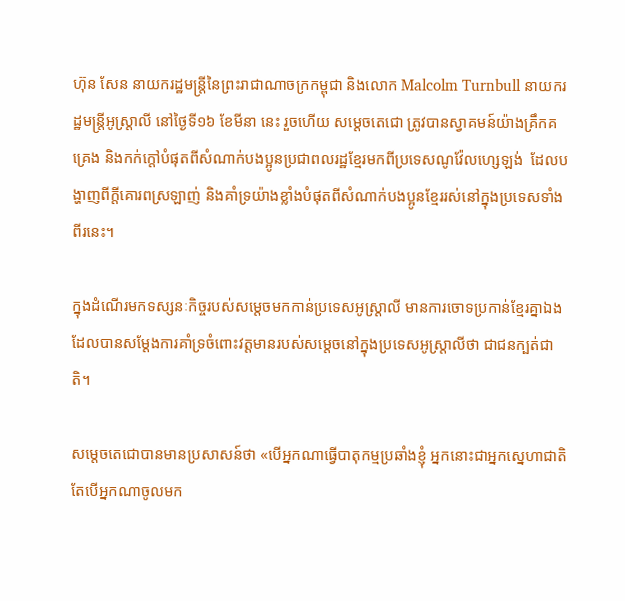ហ៊ុន សែន នាយករដ្ឋមន្រ្តីនៃព្រះរាជាណាចក្រកម្ពុជា និងលោក Malcolm Turnbull នាយករដ្ឋមន្រ្តីអូស្ត្រាលី នៅថ្ងៃទី១៦ ខែមីនា នេះ រួចហើយ សម្តេចតេជោ ត្រូវបានស្វាគមន៍យ៉ាងគ្រឹកគគ្រេង និងកក់ក្តៅបំផុតពីសំណាក់បងប្អូនប្រជាពលរដ្ឋខ្មែរមកពីប្រទេសណូវ៉ែលហ្សេឡង់  ដែលបង្ហាញពីក្តីគោរពស្រឡាញ់ និងគាំទ្រយ៉ាងខ្លាំងបំផុតពីសំណាក់បងប្អូនខ្មែររស់នៅក្នុងប្រទេសទាំងពីរនេះ។

ក្នុងដំណើរមកទស្សនៈកិច្ចរបស់សម្ដេចមកកាន់ប្រទេសអូស្រ្តាលី មានការចោទប្រកាន់ខ្មែរគ្នាឯង ដែលបានសម្តែងការគាំទ្រចំពោះវត្តមានរបស់សម្តេចនៅក្នុងប្រទេសអូស្ត្រាលីថា ជាជនក្បត់ជាតិ។

សម្តេចតេជោបានមានប្រសាសន៍ថា «បើអ្នកណាធ្វើបាតុកម្មប្រឆាំងខ្ញុំ អ្នកនោះជាអ្នកស្នេហាជាតិ តែបើអ្នកណាចូលមក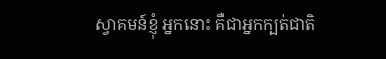ស្វាគមន៍ខ្ញុំ អ្នកនោះ គឺជាអ្នកក្បត់ជាតិ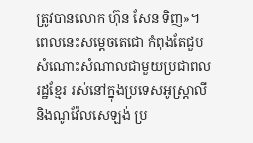ត្រូវបានលោក ហ៊ុន សែន ទិញ»។ ពេលនេះសម្ដេចតេជោ កំពុងតែជួបសំណោះសំណាលជាមួយប្រជាពលរដ្ឋខ្មែរ រស់នៅក្នុងប្រទេសអូស្រ្តាលី និងណូវ៉ែលសេឡង់ ប្រ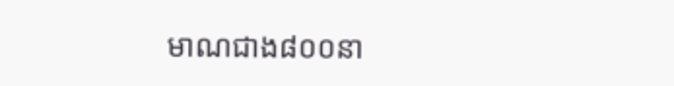មាណជាង៨០០នា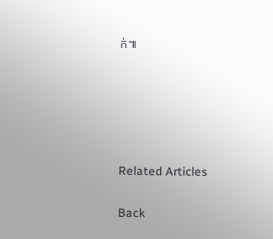ក់៕





Related Articles

Back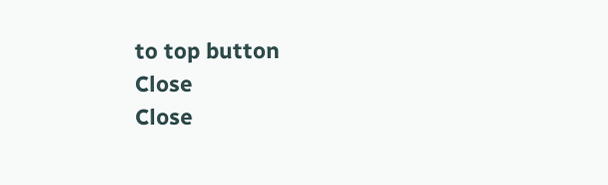to top button
Close
Close